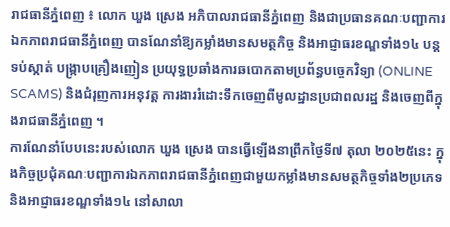រាជធានីភ្នំពេញ ៖ លោក ឃួង ស្រេង អភិបាលរាជធានីភ្នំពេញ និងជាប្រធានគណៈបញ្ជាការឯកភាពរាជធានីភ្នំពេញ បានណែនាំឱ្យកម្លាំងមានសមត្ថកិច្ច និងអាជ្ញាធរខណ្ឌទាំង១៤ បន្តទប់ស្កាត់ បង្ក្រាបគ្រឿងញៀន ប្រយុទ្ធប្រឆាំងការឆបោកតាមប្រព័ន្ធបច្ចេកវិទ្យា (ONLINE SCAMS) និងជំរុញការអនុវត្ត ការងាររំដោះទឹកចេញពីមូលដ្ឋានប្រជាពលរដ្ឋ និងចេញពីក្នុងរាជធានីភ្នំពេញ ។
ការណែនាំបែបនេះរបស់លោក ឃួង ស្រេង បានធ្វើឡើងនាព្រឹកថ្ងៃទី៧ តុលា ២០២៥នេះ ក្នុងកិច្ចប្រជុំគណៈបញ្ជាការឯកភាពរាជធានីភ្នំពេញជាមួយកម្លាំងមានសមត្ថកិច្ចទាំង២ប្រភេទ និងអាជ្ញាធរខណ្ឌទាំង១៤ នៅសាលា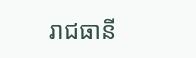រាជធានី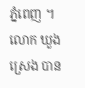ភ្នំពេញ ។
លោក ឃួង ស្រេង បាន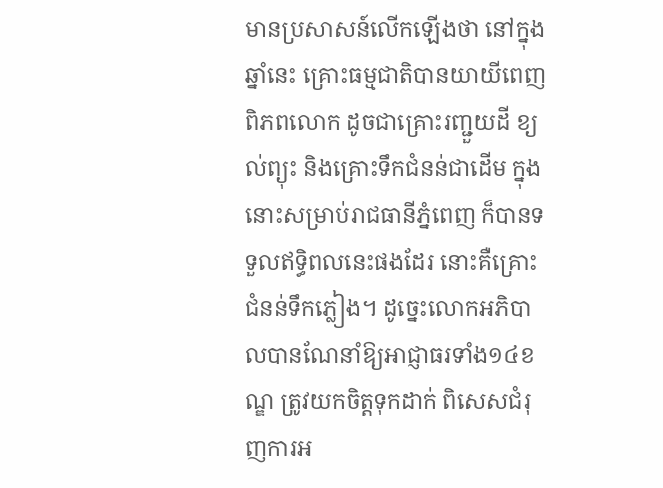មានប្រសាសន៍លើកឡើងថា នៅក្នុងឆ្នាំនេះ គ្រោះធម្មជាតិបានយាយីពេញពិភពលោក ដូចជាគ្រោះរញ្ជួយដី ខ្យល់ព្យុះ និងគ្រោះទឹកជំនន់ជាដើម ក្នុងនោះសម្រាប់រាជធានីភ្នំពេញ ក៏បានទទួលឥទ្ធិពលនេះផងដែរ នោះគឺគ្រោះជំនន់ទឹកភ្លៀង។ ដូច្នេះលោកអភិបាលបានណែនាំឱ្យអាជ្ញាធរទាំង១៤ខណ្ឌ ត្រូវយកចិត្តទុកដាក់ ពិសេសជំរុញការអ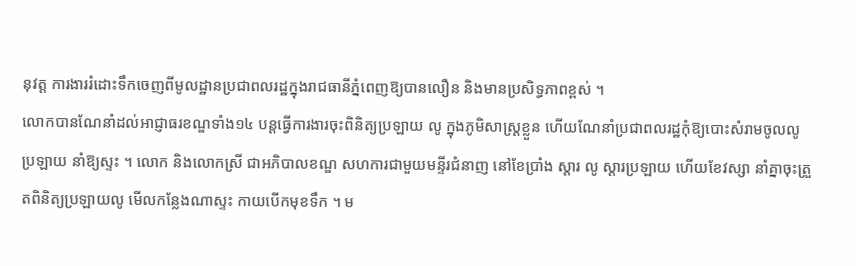នុវត្ត ការងាររំដោះទឹកចេញពីមូលដ្ឋានប្រជាពលរដ្ឋក្នុងរាជធានីភ្នំពេញឱ្យបានលឿន និងមានប្រសិទ្ធភាពខ្ពស់ ។
លោកបានណែនាំដល់អាជ្ញាធរខណ្ឌទាំង១៤ បន្តធ្វើការងារចុះពិនិត្យប្រឡាយ លូ ក្នុងភូមិសាស្ត្រខ្លួន ហើយណែនាំប្រជាពលរដ្ឋកុំឱ្យបោះសំរាមចូលលូ ប្រឡាយ នាំឱ្យស្ទះ ។ លោក និងលោកស្រី ជាអភិបាលខណ្ឌ សហការជាមួយមន្ទីរជំនាញ នៅខែប្រាំង ស្ដារ លូ ស្ដារប្រឡាយ ហើយខែវស្សា នាំគ្នាចុះត្រួតពិនិត្យប្រឡាយលូ មើលកន្លែងណាស្ទះ កាយបើកមុខទឹក ។ ម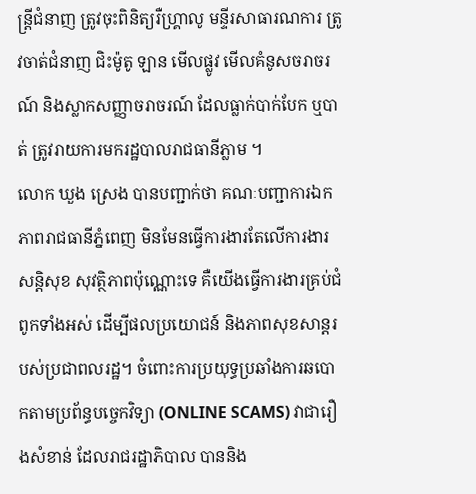ន្ត្រីជំនាញ ត្រូវចុះពិនិត្យរឺហ្គ្រាលូ មន្ទីរសាធារណការ ត្រូវចាត់ជំនាញ ជិះម៉ូតូ ឡាន មើលផ្លូវ មើលគំនូសចរាចរណ៍ និងស្លាកសញ្ញាចរាចរណ៍ ដែលធ្លាក់បាក់បែក ឬបាត់ ត្រូវរាយការមករដ្ឋបាលរាជធានីភ្លាម ។
លោក ឃួង ស្រេង បានបញ្ជាក់ថា គណៈបញ្ជាការឯកភាពរាជធានីភ្នំពេញ មិនមែនធ្វើការងារតែលើការងារសន្តិសុខ សុវត្ថិភាពប៉ុណ្ណោះទេ គឺយើងធ្វើការងារគ្រប់ជំពូកទាំងអស់ ដើម្បីផលប្រយោជន៍ និងភាពសុខសាន្តរបស់ប្រជាពលរដ្ឋ។ ចំពោះការប្រយុទ្ធប្រឆាំងការឆបោកតាមប្រព័ន្ធបច្ចេកវិទ្យា (ONLINE SCAMS) វាជារឿងសំខាន់ ដែលរាជរដ្ឋាភិបាល បាននិង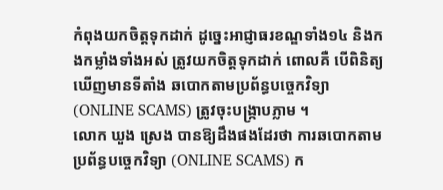កំពុងយកចិត្តទុកដាក់ ដូច្នេះអាជ្ញាធរខណ្ឌទាំង១៤ និងកងកម្លាំងទាំងអស់ ត្រូវយកចិត្តទុកដាក់ ពោលគឺ បើពិនិត្យឃើញមានទីតាំង ឆបោកតាមប្រព័ន្ធបច្ចេកវិទ្យា (ONLINE SCAMS) ត្រូវចុះបង្ក្រាបភ្លាម ។
លោក ឃួង ស្រេង បានឱ្យដឹងផងដែរថា ការឆបោកតាមប្រព័ន្ធបច្ចេកវិទ្យា (ONLINE SCAMS) ក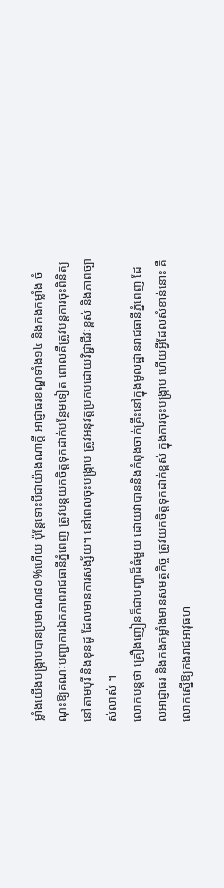ម្លាំងយើងបង្ក្រាបបានប្រមាណ៨០%ហើយ ប៉ុន្តែទោះបីជាយ៉ាងណាក្តី អាជ្ញាធរខណ្ឌទាំង១៤ និងកងកម្លាំង ចំណុះឱ្យគណៈបញ្ជាការឯកភាពរាជធានីភ្នំពេញ ត្រូវបន្តយកចិត្តទុកដាក់បន្ថែមទៀត ពោលគឺត្រូវបន្តការចុះពិនិត្យនៅតាមបុរី និងខុនដូ ដែលមានការសង្ស័យ។ នៅពេលចុះបង្ក្រាប ត្រូវអនុវត្តប្រកបដោយវិជ្ជាជីវៈខ្ពស់ និងភាពច្បាស់លាស់ ។
លោកបន្តថា គ្រឿងញៀនក៏ជាបញ្ហាដ៏ធំមួយ ដោយវាបាននិងកំពុងចាក់គ្រឹះនៅក្នុងមូលដ្ឋានរាជធានីភ្នំពេញ ដែលអាជ្ញាធរ និងកងកម្លាំងមានសមត្ថកិច្ច ត្រូវយកចិត្តទុកដាក់ខ្ពស់ ក្នុងការចុះបង្ក្រាប ហើយអ្វីដែលសំខាន់នោះ គឺលោកស្នើឱ្យកងរាជអាវុធហ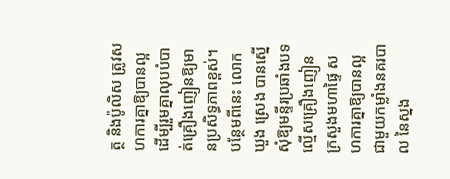ត្ថ និងប៉ូលិស ត្រូវសហការគ្នាឱ្យបានល្អ ដើម្បីរួមគ្នាលុបបំបាត់គ្រឿងញៀនឱ្យមានប្រសិទ្ធភាពខ្ពស់។ បន្ថែមពីនេះ លោក ឃួង ស្រេង បានស្នើសុំឱ្យមន្ទីរប្រឆាំងបទល្មើសគ្រឿងញៀនក្រសួងមហាផ្ទៃ សហការគ្នាឱ្យបានល្អជាមួយកម្លាំងនគរបាល នៃស្នង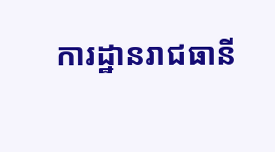ការដ្ឋានរាជធានី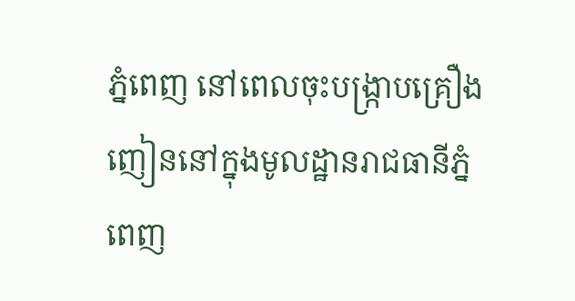ភ្នំពេញ នៅពេលចុះបង្ក្រាបគ្រឿងញៀននៅក្នុងមូលដ្ឋានរាជធានីភ្នំពេញ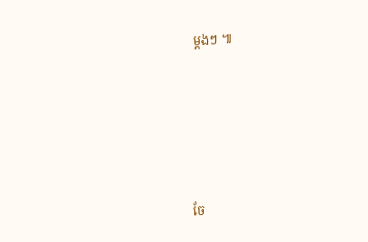ម្តងៗ ៕





ចែ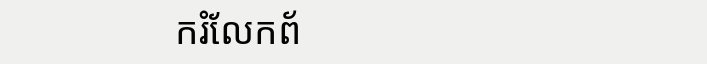ករំលែកព័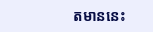តមាននេះ